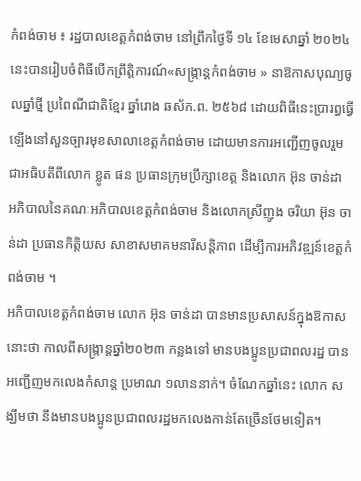កំពង់ចាម ៖ រដ្ឋបាលខេត្តកំពង់ចាម នៅព្រឹកថ្ងៃទី ១៤ ខែមេសាឆ្នាំ ២០២៤ នេះបានរៀបចំពិធីបើកព្រឹត្តិការណ៍«សង្ក្រាន្តកំពង់ចាម » នាឱកាសបុណ្យចូលឆ្នាំថ្មី ប្រពៃណីជាតិខ្មែរ ឆ្នាំរោង ឆស័ក.ព. ២៥៦៨ ដោយពិធីនេះប្រារព្ធធ្វើឡើងនៅសួនច្បារមុខសាលាខេត្តកំពង់ចាម ដោយមានការអញ្ជើញចូលរួមជាអធិបតីពីលោក ខ្លូត ផន ប្រធានក្រុមប្រឹក្សាខេត្ត និងលោក អ៊ុន ចាន់ដា អភិបាលនៃគណៈអភិបាលខេត្តកំពង់ចាម និងលោកស្រីញូង ចរិយា អ៊ុន ចាន់ដា ប្រធានកិត្តិយស សាខាសមាគមនារីសន្តិភាព ដើម្បីការអភិវឌ្ឍន៍ខេត្តកំពង់ចាម ។
អភិបាលខេត្តកំពង់ចាម លោក អ៊ុន ចាន់ដា បានមានប្រសាសន៍ក្នុងឱកាសនោះថា កាលពីសង្ក្រាន្តឆ្នាំ២០២៣ កន្លងទៅ មានបងប្អូនប្រជាពលរដ្ឋ បានអញ្ជើញមកលេងកំសាន្ត ប្រមាណ ១លាននាក់។ ចំណែកឆ្នាំនេះ លោក សង្ឃឹមថា នឹងមានបងប្អូនប្រជាពលរដ្ឋមកលេងកាន់តែច្រើនថែមទៀត។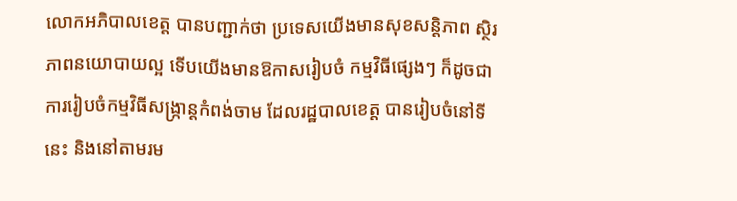លោកអភិបាលខេត្ត បានបញ្ជាក់ថា ប្រទេសយើងមានសុខសន្តិភាព ស្ថិរភាពនយោបាយល្អ ទើបយើងមានឱកាសរៀបចំ កម្មវិធីផ្សេងៗ ក៏ដូចជាការរៀបចំកម្មវិធីសង្ក្រាន្តកំពង់ចាម ដែលរដ្ឋបាលខេត្ត បានរៀបចំនៅទីនេះ និងនៅតាមរម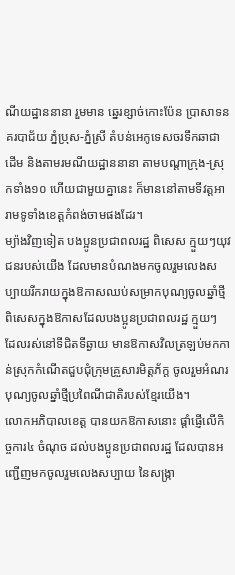ណីយដ្ឋាននានា រួមមាន ឆ្នេរខ្សាច់កោះប៉ែន ប្រាសាទនគរបាជ័យ ភ្នំប្រុស-ភ្នំស្រី តំបន់អេកូទេសចរទឹកឆាជាដើម និងតាមរមណីយដ្ឋាននានា តាមបណ្តាក្រុង-ស្រុកទាំង១០ ហើយជាមួយគ្នានេះ ក៏មាននៅតាមទីវត្តអារាមទូទាំងខេត្តកំពង់ចាមផងដែរ។
ម្យ៉ាងវិញទៀត បងប្អូនប្រជាពលរដ្ឋ ពិសេស ក្មួយៗយុវជនរបស់យើង ដែលមានបំណងមកចូលរួមលេងសប្បាយរីករាយក្នុងឱកាសឈប់សម្រាកបុណ្យចូលឆ្នាំថ្មី ពិសេសក្នុងឱកាសដែលបងប្អូនប្រជាពលរដ្ឋ ក្មួយៗ ដែលរស់នៅទីជិតទីឆ្ងាយ មានឱកាសវិលត្រឡប់មកកាន់ស្រុកកំណើតជួបជុំក្រុមគ្រួសារមិត្តភ័ក្ត ចូលរួមអំណរបុណ្យចូលឆ្នាំថ្មីប្រពៃណីជាតិរបស់ខ្មែរយើង។
លោកអភិបាលខេត្ត បានយកឱកាសនោះ ផ្តាំផ្ញើលើកិច្ចការ៤ ចំណុច ដល់បងប្អូនប្រជាពលរដ្ឋ ដែលបានអញ្ជើញមកចូលរួមលេងសប្បាយ នៃសង្ក្រា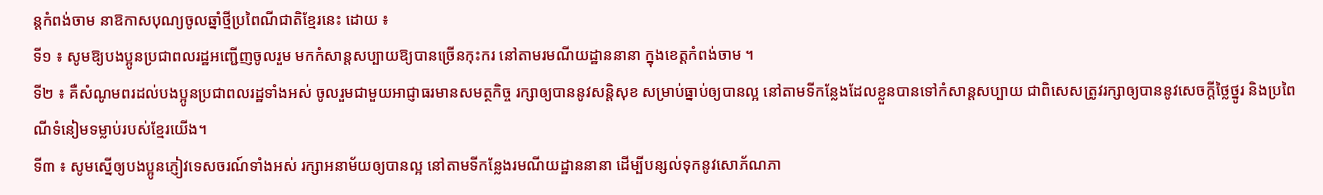ន្តកំពង់ចាម នាឱកាសបុណ្យចូលឆ្នាំថ្មីប្រពៃណីជាតិខ្មែរនេះ ដោយ ៖
ទី១ ៖ សូមឱ្យបងប្អូនប្រជាពលរដ្ឋអញ្ជើញចូលរួម មកកំសាន្តសប្បាយឱ្យបានច្រើនកុះករ នៅតាមរមណីយដ្ឋាននានា ក្នុងខេត្តកំពង់ចាម ។
ទី២ ៖ គឺសំណូមពរដល់បងប្អូនប្រជាពលរដ្ឋទាំងអស់ ចូលរួមជាមួយអាជ្ញាធរមានសមត្ថកិច្ច រក្សាឲ្យបាននូវសន្តិសុខ សម្រាប់ធ្នាប់ឲ្យបានល្អ នៅតាមទីកន្លែងដែលខ្លួនបានទៅកំសាន្តសប្បាយ ជាពិសេសត្រូវរក្សាឲ្យបាននូវសេចក្តីថ្លៃថ្នូរ និងប្រពៃណីទំនៀមទម្លាប់របស់ខ្មែរយើង។
ទី៣ ៖ សូមស្នើឲ្យបងប្អូនភ្ញៀវទេសចរណ៍ទាំងអស់ រក្សាអនាម័យឲ្យបានល្អ នៅតាមទីកន្លែងរមណីយដ្ឋាននានា ដើម្បីបន្សល់ទុកនូវសោភ័ណភា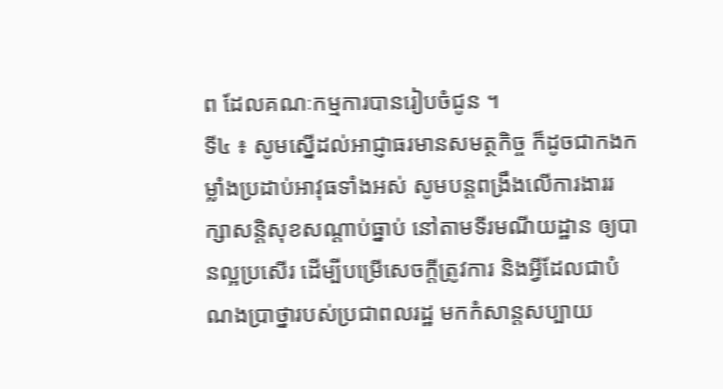ព ដែលគណៈកម្មការបានរៀបចំជូន ។
ទី៤ ៖ សូមស្នើដល់អាជ្ញាធរមានសមត្ថកិច្ច ក៏ដូចជាកងកម្លាំងប្រដាប់អាវុធទាំងអស់ សូមបន្តពង្រឹងលើការងាររក្សាសន្តិសុខសណ្ដាប់ធ្នាប់ នៅតាមទីរមណីយដ្ឋាន ឲ្យបានល្អប្រសើរ ដើម្បីបម្រើសេចក្តីត្រូវការ និងអ្វីដែលជាបំណងប្រាថ្នារបស់ប្រជាពលរដ្ឋ មកកំសាន្តសប្បាយ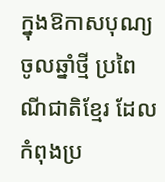ក្នុងឱកាសបុណ្យចូលឆ្នាំថ្មី ប្រពៃណីជាតិខ្មែរ ដែលកំពុងប្រ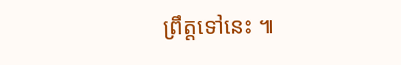ព្រឹត្តទៅនេះ ៕